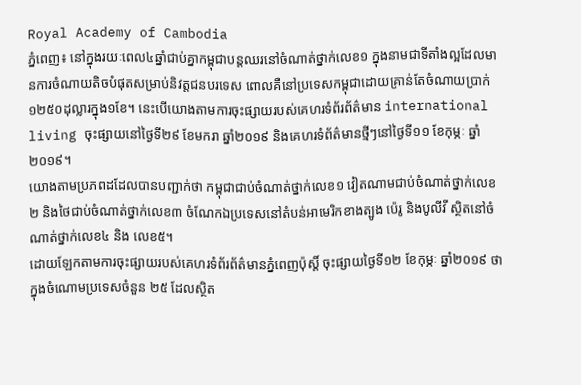Royal Academy of Cambodia
ភ្នំពេញ៖ នៅក្នុងរយៈពេល៤ឆ្នាំជាប់គ្នាកម្ពុជាបន្តឈរនៅចំណាត់ថ្នាក់លេខ១ ក្នុងនាមជាទីតាំងល្អដែលមានការចំណាយតិចបំផុតសម្រាប់និវត្តជនបរទេស ពោលគឺនៅប្រទេសកម្ពុជាដោយគ្រាន់តែចំណាយប្រាក់១២៥០ដុល្លារក្នុង១ខែ។ នេះបើយោងតាមការចុះផ្សាយរបស់គេហរទំព័រព័ត៌មាន international living ចុះផ្សាយនៅថ្ងៃទី២៩ ខែមករា ឆ្នាំ២០១៩ និងគេហរទំព័ត៌មានថ្មីៗនៅថ្ងៃទី១១ ខែកុម្ភៈ ឆ្នាំ២០១៩។
យោងតាមប្រភពដដែលបានបញ្ជាក់ថា កម្ពុជាជាប់ចំណាត់ថ្នាក់លេខ១ វៀតណាមជាប់ចំណាត់ថ្នាក់លេខ២ និងថៃជាប់ចំណាត់ថ្នាក់លេខ៣ ចំណែកឯប្រទេសនៅតំបន់អាមេរិកខាងត្បូង ប៉េរូ និងបូលីវី ស្ថិតនៅចំណាត់ថ្នាក់លេខ៤ និង លេខ៥។
ដោយឡែកតាមការចុះផ្សាយរបស់គេហរទំព័រព័ត៌មានភ្នំពេញប៉ុស្តិ៍ ចុះផ្សាយថ្ងៃទី១២ ខែកុម្ភៈ ឆ្នាំ២០១៩ ថា ក្នុងចំណោមប្រទេសចំនួន ២៥ ដែលស្ថិត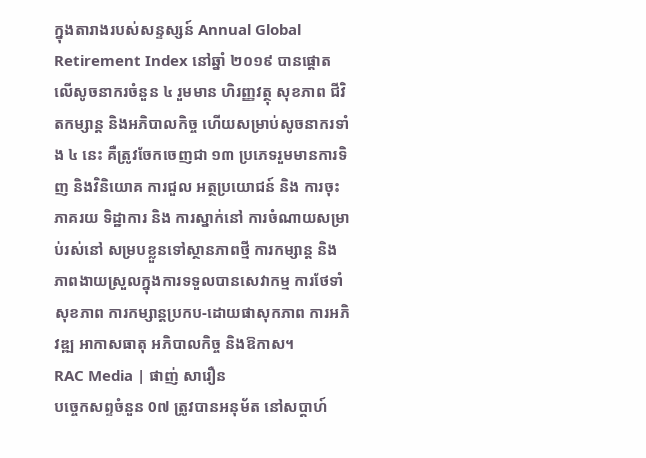ក្នុងតារាងរបស់សន្ទស្សន៍ Annual Global Retirement Index នៅឆ្នាំ ២០១៩ បានផ្តោតលើសូចនាករចំនួន ៤ រួមមាន ហិរញ្ញវត្ថុ សុខភាព ជីវិតកម្សាន្ត និងអភិបាលកិច្ច ហើយសម្រាប់សូចនាករទាំង ៤ នេះ គឺត្រូវចែកចេញជា ១៣ ប្រភេទរួមមានការទិញ និងវិនិយោគ ការជួល អត្ថប្រយោជន៍ និង ការចុះភាគរយ ទិដ្ឋាការ និង ការស្នាក់នៅ ការចំណាយសម្រាប់រស់នៅ សម្របខ្លួនទៅស្ថានភាពថ្មី ការកម្សាន្ត និង ភាពងាយស្រួលក្នុងការទទួលបានសេវាកម្ម ការថែទាំសុខភាព ការកម្សាន្តប្រកប-ដោយផាសុកភាព ការអភិវឌ្ឍ អាកាសធាតុ អភិបាលកិច្ច និងឱកាស។
RAC Media | ផាញ់ សារឿន
បច្ចេកសព្ទចំនួន 0៧ ត្រូវបានអនុម័ត នៅសប្តាហ៍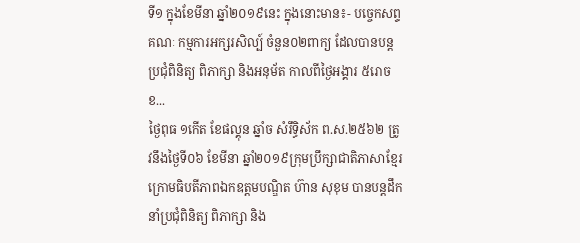ទី១ ក្នុងខែមីនា ឆ្នាំ២០១៩នេះ ក្នុងនោះមាន៖- បច្ចេកសព្ទគណៈ កម្មការអក្សរសិល្ប៍ ចំនួន០២ពាក្យ ដែលបានបន្តប្រជុំពិនិត្យ ពិភាក្សា និងអនុម័ត កាលពីថ្ងៃអង្គារ ៥រោច ខ...
ថ្ងៃពុធ ១កេីត ខែផល្គុន ឆ្នាំច សំរឹទ្ធិស័ក ព.ស.២៥៦២ ត្រូវនឹងថ្ងៃទី០៦ ខែមីនា ឆ្នាំ២០១៩ក្រុមប្រឹក្សាជាតិភាសាខ្មែរ ក្រោមធិបតីភាពឯកឧត្តមបណ្ឌិត ហ៊ាន សុខុម បានបន្តដឹកនាំប្រជុំពិនិត្យ ពិភាក្សា និង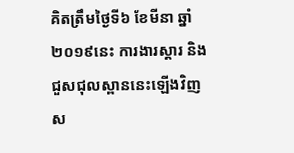គិតត្រឹមថ្ងៃទី៦ ខែមីនា ឆ្នាំ២០១៩នេះ ការងារស្តារ និងជួសជុលស្ពាននេះឡើងវិញស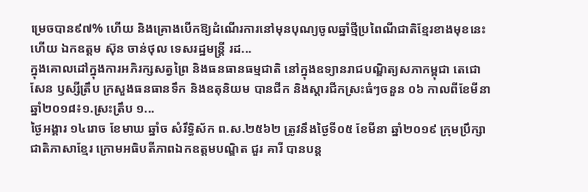ម្រេចបាន៩៧% ហើយ និងគ្រោងបើកឱ្យដំណើរការនៅមុនបុណ្យចូលឆ្នាំថ្មីប្រពៃណីជាតិខ្មែរខាងមុខនេះ ហើយ ឯកឧត្តម ស៊ុន ចាន់ថុល ទេសរដ្ឋមន្រ្តី រដ...
ក្នុងគោលដៅក្នុងការអភិរក្សសត្វព្រៃ និងធនធានធម្មជាតិ នៅក្នុងឧទ្យានរាជបណ្ឌិត្យសភាកម្ពុជា តេជោសែន ឫស្សីត្រឹប ក្រសួងធនធានទឹក និងឧតុនិយម បានជីក និងស្តារជីកស្រះធំៗចនួន ០៦ កាលពីខែមីនា ឆ្នាំ២០១៨៖១.ស្រះត្រឹប ១...
ថ្ងៃអង្គារ ១៤រោច ខែមាឃ ឆ្នាំច សំរឹទ្ធិស័ក ព.ស.២៥៦២ ត្រូវនឹងថ្ងៃទី០៥ ខែមីនា ឆ្នាំ២០១៩ ក្រុមប្រឹក្សាជាតិភាសាខ្មែរ ក្រោមអធិបតីភាពឯកឧត្តមបណ្ឌិត ជួរ គារី បានបន្ត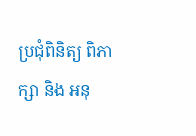ប្រជុំពិនិត្យ ពិភាក្សា និង អនុ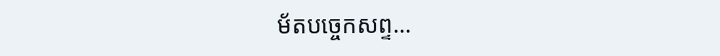ម័តបច្ចេកសព្ទ...